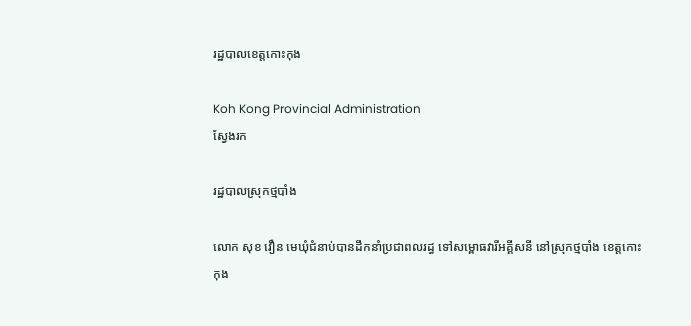រដ្ឋបាលខេត្តកោះកុង

Koh Kong Provincial Administration
ស្វែងរក

រដ្ឋបាលស្រុកថ្មបាំង

លោក សុខ វឿន មេឃុំជំនាប់បានដឹកនាំប្រជាពលរដ្ធ ទៅសម្ពោធវារីអគ្គីសនី នៅស្រុកថ្មបាំង ខេត្តកោះកុង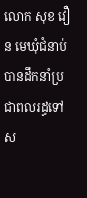លោក សុខ វឿន មេឃុំជំនាប់ បានដឹកនាំប្រជាពលរដ្ធទៅស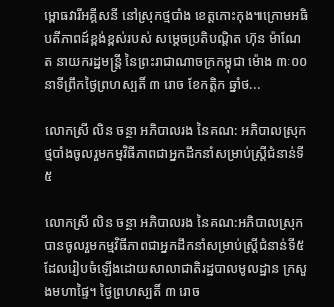ម្ពោធវារីអគ្គីសនី នៅស្រុកថ្មបាំង ខេត្តកោះកុង៕ក្រោមអធិបតីភាពដ៍ខ្ពង់ខ្ពស់របស់ សម្ដេចប្រតិបណ្ដិត ហ៊ុន ម៉ាណែត នាយករដ្ឋមន្ត្រី នៃព្រះរាជាណាចក្រកម្ពុជា ម៉ោង ៣ៈ០០នាទីព្រឹកថ្ងៃព្រហស្បតិ៍ ៣ រោច ខែកត្តិក ឆ្នាំថ...

លោកស្រី លិន ចន្ថា អភិបាលរង នៃគណ: អភិបាលស្រុកថ្មបាំងចូលរួមកម្មវិធីភាពជាអ្នកដឹកនាំសម្រាប់ស្ត្រីជំនាន់ទី៥

លោកស្រី លិន ចន្ថា អភិបាលរង នៃគណ:អភិបាលស្រុក បានចូលរួមកម្មវិធីភាពជាអ្នកដឹកនាំសម្រាប់ស្ត្រីជំនាន់ទី៥ដែលរៀបចំឡើងដោយសាលាជាតិរដ្ឋបាលមូលដ្ឋាន ក្រសួងមហាផ្ទៃ។ ថ្ងៃព្រហស្បតិ៍ ៣ រោច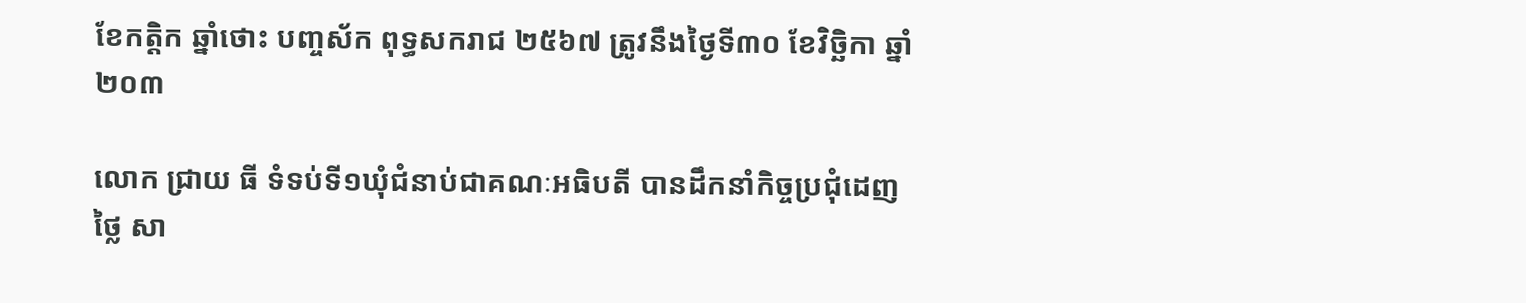ខែកត្តិក ឆ្នាំថោះ បញ្ចស័ក ពុទ្ធសករាជ ២៥៦៧ ត្រូវនឹងថ្ងៃទី៣០ ខែវិច្ឆិកា ឆ្នាំ២០៣

លោក ជ្រាយ ធី ទំទប់ទី១ឃុំជំនាប់ជាគណៈអធិបតី បានដឹកនាំកិច្ចប្រជុំដេញថ្លៃ សា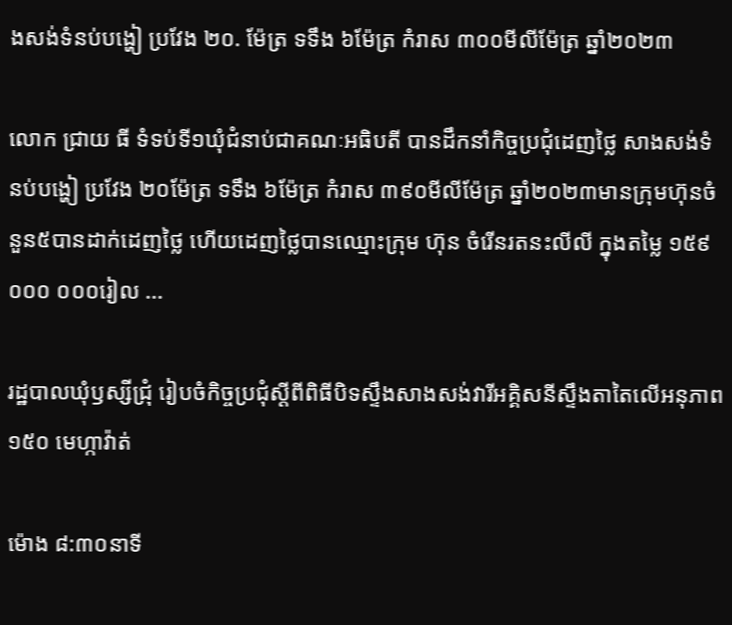ងសង់ទំនប់បង្ហៀ ប្រវែង ២០. ម៉ែត្រ ទទឹង ៦ម៉ែត្រ កំរាស ៣០០មីលីម៉ែត្រ ឆ្នាំ២០២៣

លោក ជ្រាយ ធី ទំទប់ទី១ឃុំជំនាប់ជាគណៈអធិបតី បានដឹកនាំកិច្ចប្រជុំដេញថ្លៃ សាងសង់ទំនប់បង្ហៀ ប្រវែង ២០ម៉ែត្រ ទទឹង ៦ម៉ែត្រ កំរាស ៣៩០មីលីម៉ែត្រ ឆ្នាំ២០២៣មានក្រុមហ៊ុនចំនួន៥បានដាក់ដេញថ្លៃ ហើយដេញថ្លៃបានឈ្មោះក្រុម ហ៊ុន ចំរើនរតនះលីលី ក្នុងតម្លៃ ១៥៩ ០០០ ០០០រៀល ...

រដ្ឋបាលឃុំឫស្សីជ្រុំ រៀបចំកិច្ចប្រជុំស្ដីពីពិធីបិទស្ទឹងសាងសង់វារីអគ្គិសនីស្ទឹងតាតៃលើអនុភាព ១៥០ មេហ្កាវ៉ាត់

ម៉ោង ៨:៣០នាទី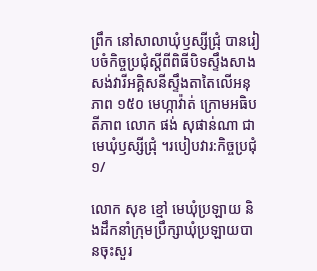ព្រឹក នៅសាលាឃុំឫស្សីជ្រុំ បានរៀបចំកិច្ចប្រជុំស្ដីពីពិធីបិទស្ទឹងសាងសង់វារីអគ្គិសនីស្ទឹងតាតៃលើអនុភាព ១៥០ មេហ្កាវ៉ាត់ ក្រោមអធិបតីភាព លោក ផង់ សុផាន់ណា ជាមេឃុំឫស្សីជ្រុំ ។របៀបវារ:កិច្ចប្រជុំ ១/

លោក សុខ ខ្មៅ មេឃុំប្រឡាយ និងដឹកនាំក្រុមប្រឹក្សាឃុំប្រឡាយបានចុះសួរ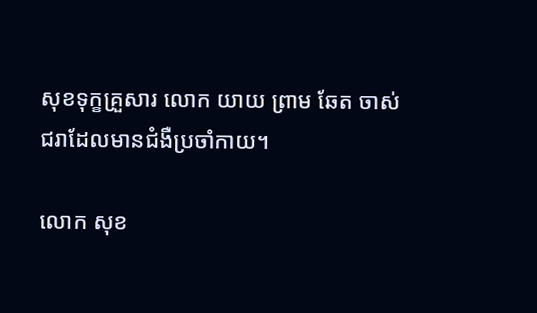សុខទុក្ខគ្រួសារ លោក យាយ ព្រាម ឆែត ចាស់ជរាដែលមានជំងឺប្រចាំកាយ។

លោក សុខ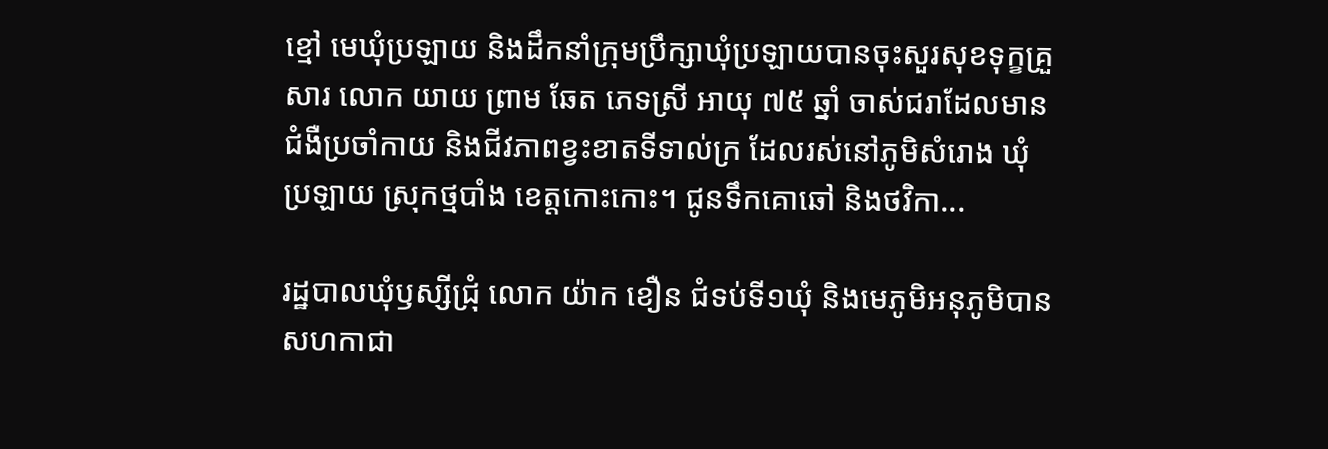ខ្មៅ មេឃុំប្រឡាយ និងដឹកនាំក្រុមប្រឹក្សាឃុំប្រឡាយបានចុះសួរសុខទុក្ខគ្រួសារ លោក យាយ ព្រាម ឆែត ភេទស្រី អាយុ ៧៥ ឆ្នាំ ចាស់ជរាដែលមានជំងឺប្រចាំកាយ និងជីវភាពខ្វះខាតទីទាល់ក្រ ដែលរស់នៅភូមិសំរោង ឃុំប្រឡាយ ស្រុកថ្មបាំង ខេត្តកោះកោះ។ ជូនទឹកគោឆៅ និងថវិកា...

រដ្ឋបាលឃុំឫស្សីជ្រុំ លោក យ៉ាក ខឿន ជំទប់ទី១ឃុំ និងមេភូមិអនុភូមិបានសហកាជា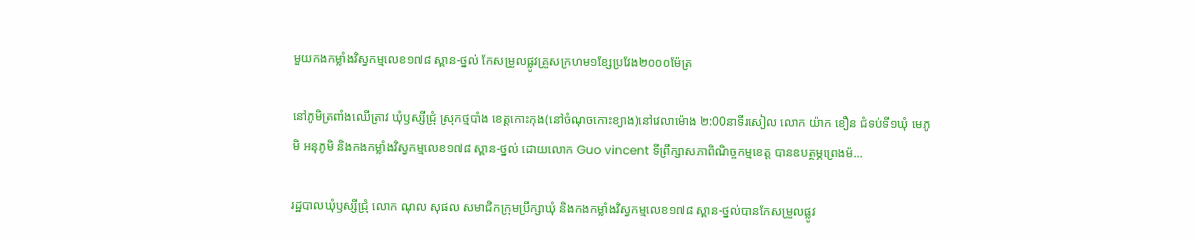មួយកងកម្លាំងវិស្វកម្មលេខ១៧៨ ស្ពាន-ថ្នល់ កែសម្រួលផ្លូវគ្រួសក្រហម១ខ្សែប្រវែង២០០០ម៉ែត្រ

នៅភូមិត្រពាំងឈើត្រាវ ឃុំឫស្សីជ្រុំ ស្រុកថ្មបាំង ខេត្តកោះកុង(នៅចំណុចកោះខ្យាង)នៅវេលាម៉ោង ២:00នាទីរសៀល លោក យ៉ាក ខឿន ជំទប់ទី១ឃុំ មេភូមិ អនុភូមិ និងកងកម្លាំងវិស្វកម្មលេខ១៧៨ ស្ពាន-ថ្នល់ ដោយលោក Guo vincent ទីព្រឹក្សាសភាពិណិច្ចកម្មខេត្ត បានឧបត្ថម្ភព្រេងម៉...

រដ្ឋបាលឃុំឫស្សីជ្រុំ លោក ណុល សុផល សមាជិកក្រុមប្រឹក្សាឃុំ និងកងកម្លាំងវិស្វកម្មលេខ១៧៨ ស្ពាន-ថ្នល់បានកែសម្រួលផ្លូវ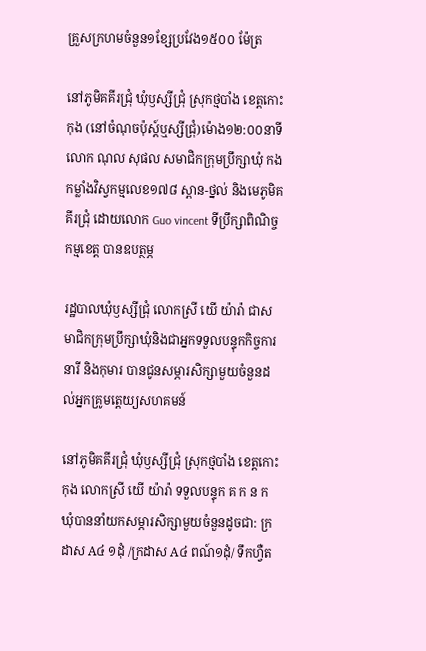គ្រួសក្រហមចំនួន១ខ្សែប្រវែង១៥០០ ម៉ែត្រ

នៅភូមិគគីរជ្រុំ ឃុំឫស្សីជ្រុំ ស្រុកថ្មបាំង ខេត្តកោះកុង (នៅចំណុចប៉ុស្ដ៍ឬស្សីជ្រុំ)ម៉ោង១២:០០នាទី លោក ណុល សុផល សមាជិកក្រុមប្រឹក្សាឃុំ កងកម្លាំងវិស្វកម្មលេខ១៧៨ ស្ពាន-ថ្នល់ និងមេភូមិគគីរជ្រុំ ដោយលោក Guo vincent ទីប្រឹក្សាពិណិច្ចកម្មខេត្ត បានឧបត្ថម្ភ

រដ្ឋបាលឃុំឫស្សីជ្រុំ លោកស្រី យើ យ៉ារ៉ា ជាសមាជិកក្រុមប្រឹក្សាឃុំនិងជាអ្នកទទួលបន្ទុកកិច្ចការនារី និងកុមារ បានជូនសម្ភារសិក្សាមួយចំនួនដល់អ្នកគ្រូមត្តេយ្យសហគមន៍

នៅភូមិគគីរជ្រុំ ឃុំឫស្សីជ្រុំ ស្រុកថ្មបាំង ខេត្តកោះកុង លោកស្រី យើ យ៉ារ៉ា ទទួលបន្ទុក គ ក ន ក ឃុំបាននាំយកសម្ភារសិក្សាមួយចំនួនដូចជា: ក្រដាស A៤ ១ដុំ /ក្រដាស A៤ ពណ៍១ដុំ/ ទឹកហ្វឺត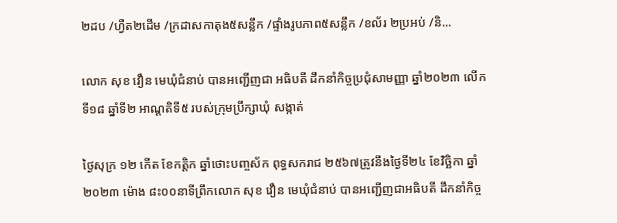២ដប /ហ្វឺត២ដើម /ក្រដាសកាតុង៥សន្លឹក /ផ្ទាំងរូបភាព៥សន្លឹក /ខល័រ ២ប្រអប់ /និ...

លោក សុខ វឿន មេឃុំជំនាប់ បានអញ្ជើញជា អធិបតី ដឹកនាំកិច្ចប្រជុំសាមញ្ញា ឆ្នាំ២០២៣ លើកទី១៨ ឆ្នាំទី២ អាណ្ដតិទី៥ របស់ក្រុមប្រឹក្សាឃុំ សង្កាត់

ថ្ងៃសុក្រ ១២ កើត ខែកត្តិក ឆ្នាំថោះបញ្ចស័ក ពុទ្ធសករាជ ២៥៦៧ត្រូវនឹងថ្ងៃទី២៤ ខែវិច្ឆិកា ឆ្នាំ២០២៣ ម៉ោង ៨ះ០០នាទីព្រឹកលោក សុខ វឿន មេឃុំជំនាប់ បានអញ្ជើញជាអធិបតី ដឹកនាំកិច្ច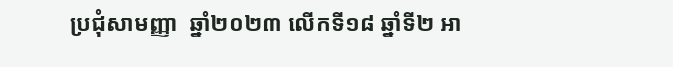ប្រជុំសាមញ្ញា  ឆ្នាំ២០២៣ លើកទី១៨ ឆ្នាំទី២ អា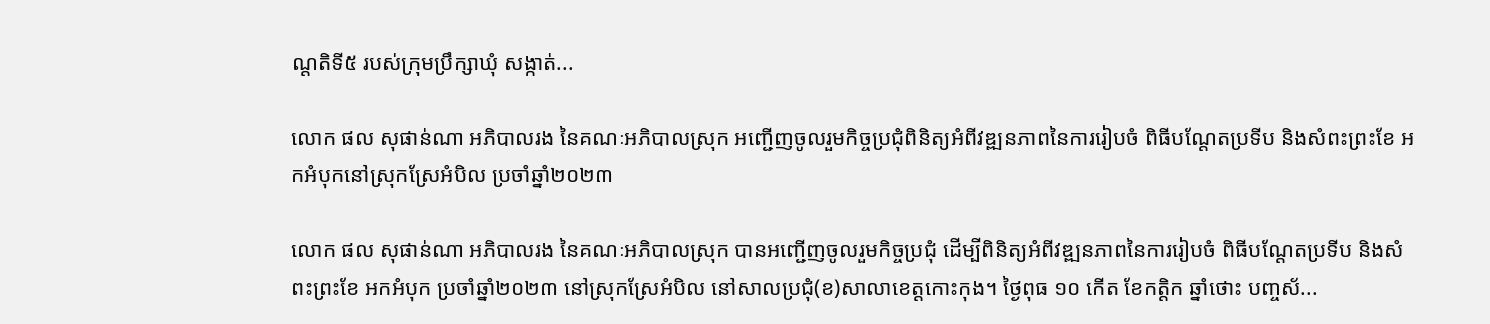ណ្ដតិទី៥ របស់ក្រុមប្រឹក្សាឃុំ សង្កាត់...

លោក ផល សុផាន់ណា អភិបាលរង នៃគណៈអភិបាលស្រុក អញ្ជើញចូលរួមកិច្ចប្រជុំពិនិត្យអំពីវឌ្ឍនភាពនៃការរៀបចំ ពិធីបណ្តែតប្រទីប និងសំពះព្រះខែ អកអំបុកនៅស្រុកស្រែអំបិល ប្រចាំឆ្នាំ២០២៣

លោក ផល សុផាន់ណា អភិបាលរង នៃគណៈអភិបាលស្រុក បានអញ្ជើញចូលរួមកិច្ចប្រជុំ ដើម្បីពិនិត្យអំពីវឌ្ឍនភាពនៃការរៀបចំ ពិធីបណ្តែតប្រទីប និងសំពះព្រះខែ អកអំបុក ប្រចាំឆ្នាំ២០២៣ នៅស្រុកស្រែអំបិល នៅសាលប្រជុំ(ខ)សាលាខេត្តកោះកុង។ ថ្ងៃពុធ ១០ កើត ខែកត្តិក ឆ្នាំថោះ បញ្ចស័...